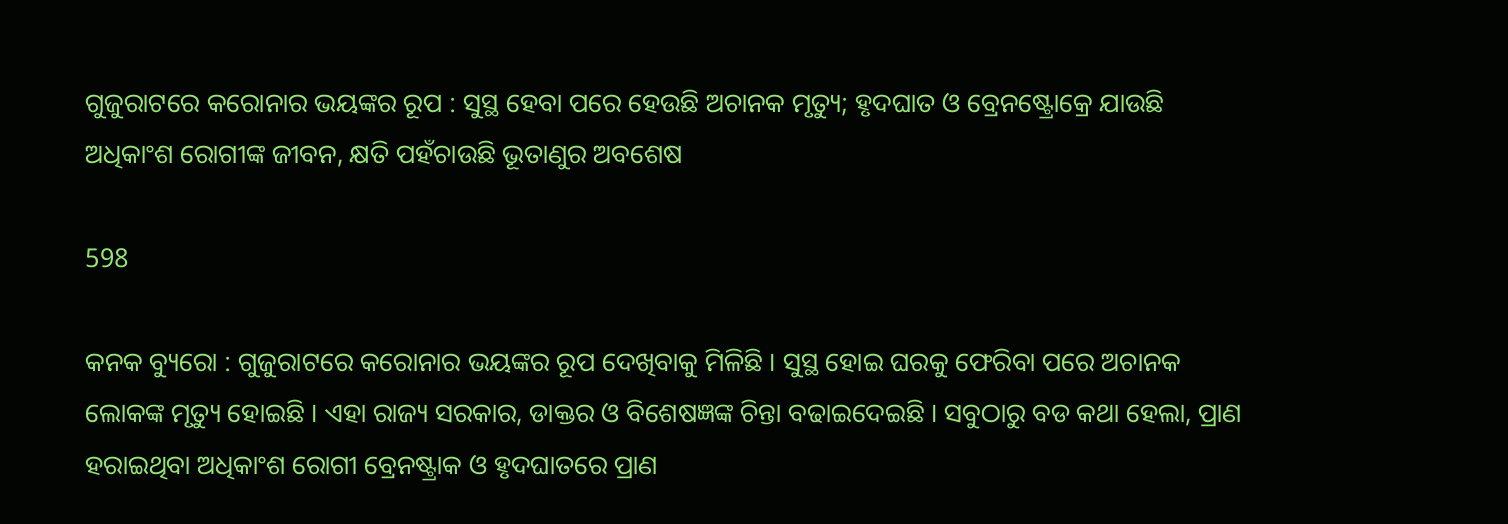ଗୁଜୁରାଟରେ କରୋନାର ଭୟଙ୍କର ରୂପ : ସୁସ୍ଥ ହେବା ପରେ ହେଉଛି ଅଚାନକ ମୃତ୍ୟୁ; ହୃଦଘାତ ଓ ବ୍ରେନଷ୍ଟ୍ରୋକ୍ରେ ଯାଉଛି ଅଧିକାଂଶ ରୋଗୀଙ୍କ ଜୀବନ, କ୍ଷତି ପହଁଚାଉଛି ଭୂତାଣୁର ଅବଶେଷ

598

କନକ ବ୍ୟୁରୋ : ଗୁଜୁରାଟରେ କରୋନାର ଭୟଙ୍କର ରୂପ ଦେଖିବାକୁ ମିଳିଛି । ସୁସ୍ଥ ହୋଇ ଘରକୁ ଫେରିବା ପରେ ଅଚାନକ ଲୋକଙ୍କ ମୃତ୍ୟୁ ହୋଇଛି । ଏହା ରାଜ୍ୟ ସରକାର, ଡାକ୍ତର ଓ ବିଶେଷଜ୍ଞଙ୍କ ଚିନ୍ତା ବଢାଇଦେଇଛି । ସବୁଠାରୁ ବଡ କଥା ହେଲା, ପ୍ରାଣ ହରାଇଥିବା ଅଧିକାଂଶ ରୋଗୀ ବ୍ରେନଷ୍ଟ୍ରାକ ଓ ହୃଦଘାତରେ ପ୍ରାଣ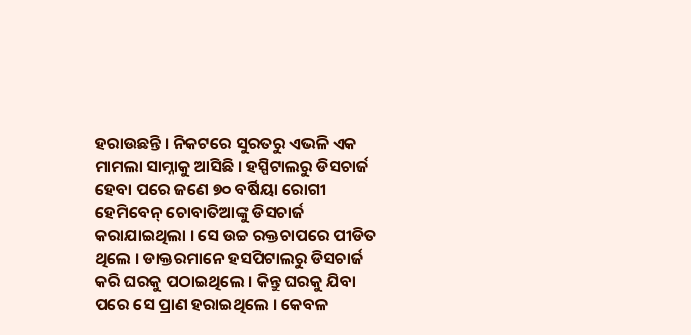ହରାଉଛନ୍ତି । ନିକଟରେ ସୁରତରୁ ଏଭଳି ଏକ ମାମଲା ସାମ୍ନାକୁ ଆସିଛି । ହସ୍ପିଟାଲରୁ ଡିସଚାର୍ଜ ହେବା ପରେ ଜଣେ ୭୦ ବର୍ଷିୟା ରୋଗୀ ହେମିବେନ୍ ଚୋବାତିଆଙ୍କୁ ଡିସଚାର୍ଜ କରାଯାଇଥିଲା । ସେ ଉଚ୍ଚ ରକ୍ତଚାପରେ ପୀଡିତ ଥିଲେ । ଡାକ୍ତରମାନେ ହସପିଟାଲରୁ ଡିସଚାର୍ଜ କରି ଘରକୁ ପଠାଇଥିଲେ । କିନ୍ତୁ ଘରକୁ ଯିବା ପରେ ସେ ପ୍ରାଣ ହରାଇଥିଲେ । କେବଳ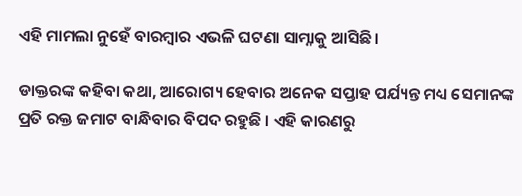ଏହି ମାମଲା ନୁହେଁ ବାରମ୍ବାର ଏଭଳି ଘଟଣା ସାମ୍ନାକୁ ଆସିଛି ।

ଡାକ୍ତରଙ୍କ କହିବା କଥା, ଆରୋଗ୍ୟ ହେବାର ଅନେକ ସପ୍ତାହ ପର୍ଯ୍ୟନ୍ତ ମଧ୍ୟ ସେମାନଙ୍କ ପ୍ରତି ରକ୍ତ ଜମାଟ ବାନ୍ଧିବାର ବିପଦ ରହୁଛି । ଏହି କାରଣରୁ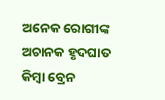ଅନେକ ରୋଗୀଙ୍କ ଅଚାନକ ହୃଦଘାତ କିମ୍ବା ବ୍ରେନ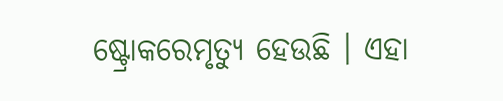ଷ୍ଟ୍ରୋକରେମୃତ୍ୟୁ ହେଉଛି । ଏହା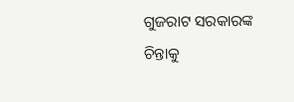ଗୁଜରାଟ ସରକାରଙ୍କ ଚିନ୍ତାକୁ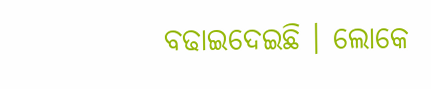ବଢାଇଦେଇଛି । ଲୋକେ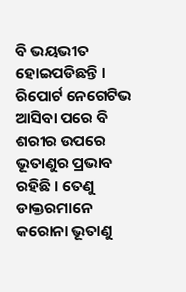ବି ଭୟଭୀତ ହୋଇପଡିଛନ୍ତି । ରିପୋର୍ଟ ନେଗେଟିଭ ଆସିବା ପରେ ବି ଶରୀର ଉପରେ ଭୂତାଣୁର ପ୍ରଭାବ ରହିଛି । ତେଣୁ ଡାକ୍ତରମାନେ କରୋନା ଭୂତାଣୁ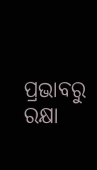ପ୍ରଭାବରୁ ରକ୍ଷା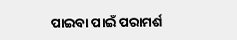ପାଇବା ପାଇଁ ପରାମର୍ଶ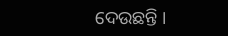ଦେଉଛନ୍ତି ।